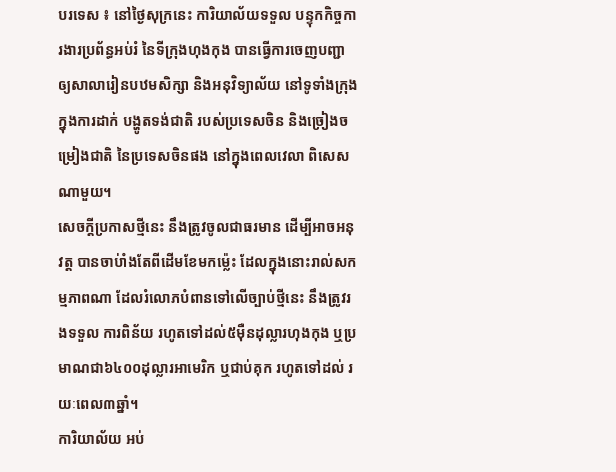បរទេស ៖ នៅថ្ងៃសុក្រនេះ ការិយាល័យទទួល បន្ទុកកិច្ចការងារប្រព័ន្ធអប់រំ នៃទីក្រុងហុងកុង បានធ្វើការចេញបញ្ជា ឲ្យសាលារៀនបឋមសិក្សា និងអនុវិទ្យាល័យ នៅទូទាំងក្រុង ក្នុងការដាក់ បង្ហូតទង់ជាតិ របស់ប្រទេសចិន និងច្រៀងចម្រៀងជាតិ នៃប្រទេសចិនផង នៅក្នុងពេលវេលា ពិសេសណាមួយ។
សេចក្តីប្រកាសថ្មីនេះ នឹងត្រូវចូលជាធរមាន ដើម្បីអាចអនុវត្ត បានចាប់ាំងតែពីដើមខែមកម្ល៉េះ ដែលក្នុងនោះរាល់សកម្មភាពណា ដែលរំលោភបំពានទៅលើច្បាប់ថ្មីនេះ នឹងត្រូវរងទទួល ការពិន័យ រហូតទៅដល់៥ម៉ឺនដុល្លារហុងកុង ឬប្រមាណជា៦៤០០ដុល្លារអាមេរិក ឬជាប់គុក រហូតទៅដល់ រយៈពេល៣ឆ្នាំ។
ការិយាល័យ អប់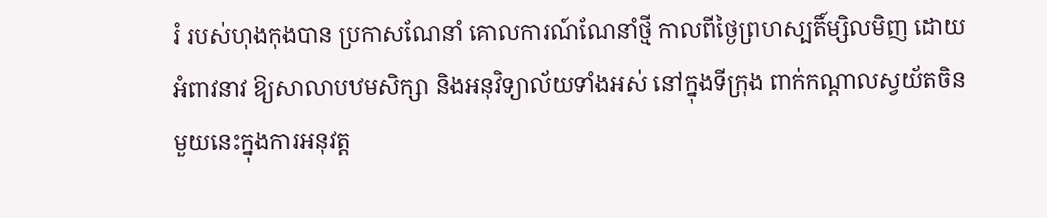រំ របស់ហុងកុងបាន ប្រកាសណែនាំ គោលការណ៍ណែនាំថ្មី កាលពីថ្ងៃព្រហស្បតិ៍ម្សិលមិញ ដោយអំពាវនាវ ឱ្យសាលាបឋមសិក្សា និងអនុវិទ្យាល័យទាំងអស់ នៅក្នុងទីក្រុង ពាក់កណ្តាលស្វយ័តចិន មួយនេះក្នុងការអនុវត្ត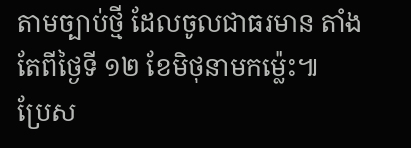តាមច្បាប់ថ្មី ដែលចូលជាធរមាន តាំងតែពីថ្ងៃទី ១២ ខែមិថុនាមកម្ល៉េះ៕
ប្រែស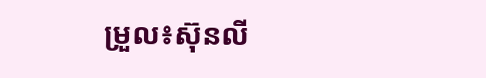ម្រួល៖ស៊ុនលី